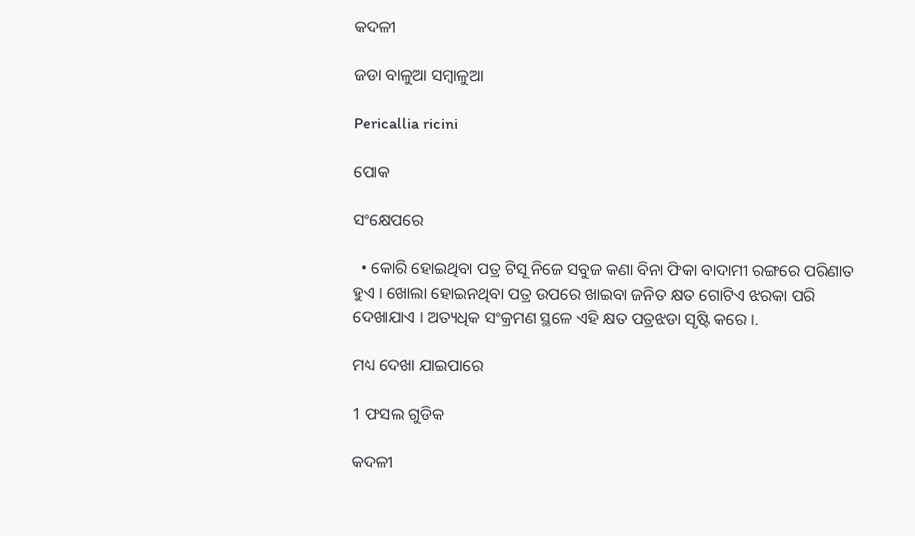କଦଳୀ

ଜଡା ବାଳୁଆ ସମ୍ବାଳୁଆ

Pericallia ricini

ପୋକ

ସଂକ୍ଷେପରେ

  • କୋରି ହୋଇଥିବା ପତ୍ର ଟିସୂ ନିଜେ ସବୁଜ କଣା ବିନା ଫିକା ବାଦାମୀ ରଙ୍ଗରେ ପରିଣାତ ହୁଏ । ଖୋଲା ହୋଇନଥିବା ପତ୍ର ଉପରେ ଖାଇବା ଜନିତ କ୍ଷତ ଗୋଟିଏ ଝରକା ପରି ଦେଖାଯାଏ । ଅତ୍ୟଧିକ ସଂକ୍ରମଣ ସ୍ଥଳେ ଏହି କ୍ଷତ ପତ୍ରଝଡା ସୃଷ୍ଟି କରେ ।.

ମଧ୍ୟ ଦେଖା ଯାଇପାରେ

1 ଫସଲ ଗୁଡିକ

କଦଳୀ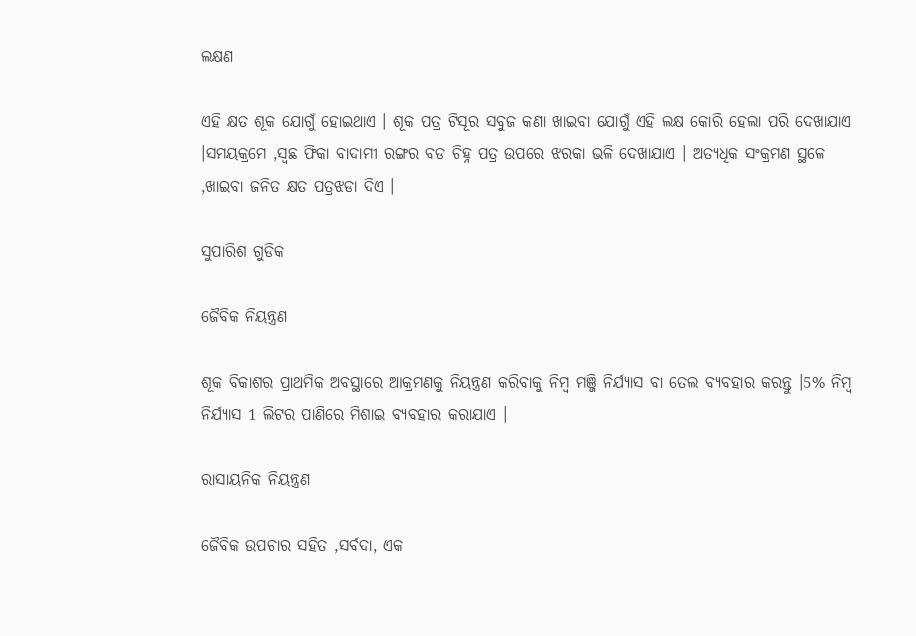ଲକ୍ଷଣ

ଏହି କ୍ଷତ ଶୂକ ଯୋଗୁଁ ହୋଇଥାଏ । ଶୂକ ପତ୍ର ଟିସୂର ସବୁଜ କଣା ଖାଇବା ଯୋଗୁଁ ଏହି ଲକ୍ଷ କୋରି ହେଲା ପରି ଦେଖାଯାଏ ।ସମୟକ୍ରମେ ,ସ୍ଵଛ ଫିକା ବାଦାମୀ ରଙ୍ଗର ବଡ ଚିହ୍ନ ପତ୍ର ଉପରେ ଝରକା ଭଳି ଦେଖାଯାଏ । ଅତ୍ୟଧିକ ସଂକ୍ରମଣ ସ୍ଥଳେ ,ଖାଇବା ଜନିତ କ୍ଷତ ପତ୍ରଝଡା ଦିଏ ।

ସୁପାରିଶ ଗୁଡିକ

ଜୈବିକ ନିୟନ୍ତ୍ରଣ

ଶୂକ ବିକାଶର ପ୍ରାଥମିକ ଅବସ୍ଥାରେ ଆକ୍ରମଣକୁ ନିୟନ୍ତ୍ରଣ କରିବାକୁ ନିମ୍ବ ମଞ୍ଜି ନିର୍ଯ୍ୟାସ ବା ତେଲ ବ୍ୟବହାର କରନ୍ତୁ ।5% ନିମ୍ବ ନିର୍ଯ୍ୟାସ 1 ଲିଟର ପାଣିରେ ମିଶାଇ ବ୍ୟବହାର କରାଯାଏ ।

ରାସାୟନିକ ନିୟନ୍ତ୍ରଣ

ଜୈବିକ ଉପଚାର ସହିତ ,ସର୍ବଦା, ଏକ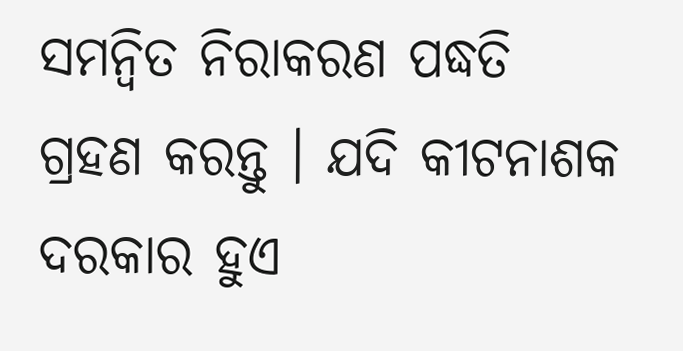ସମନ୍ଵିତ ନିରାକରଣ ପଦ୍ଧତି ଗ୍ରହଣ କରନ୍ତୁ । ଯଦି କୀଟନାଶକ ଦରକାର ହୁଏ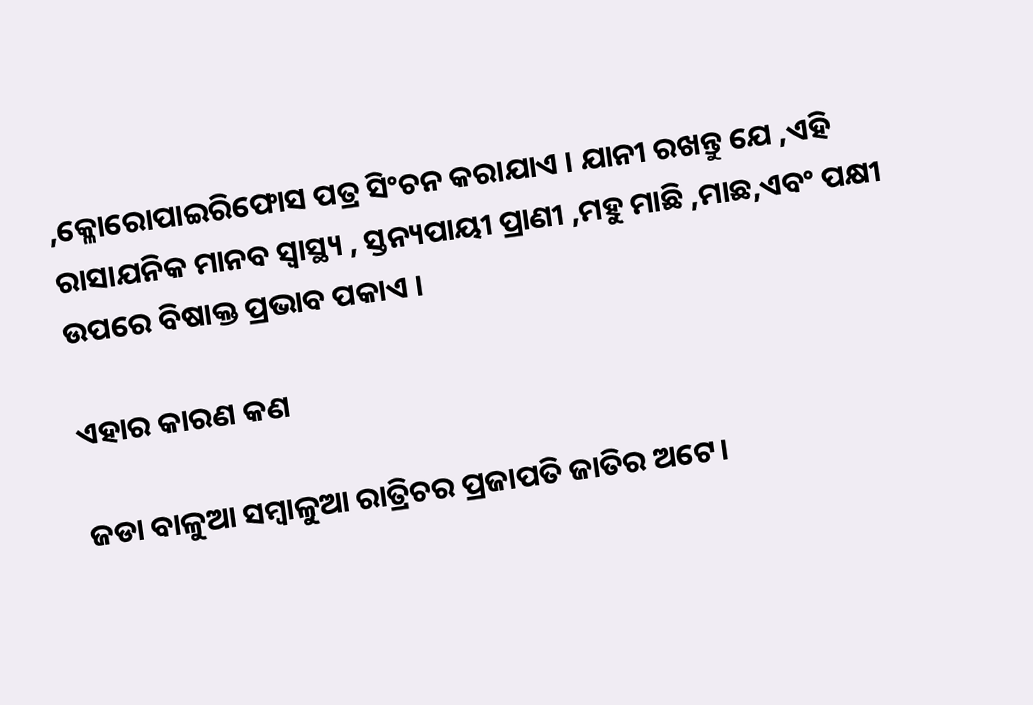,କ୍ଳୋରୋପାଇରିଫୋସ ପତ୍ର ସିଂଚନ କରାଯାଏ । ଯାନୀ ରଖନ୍ତୁ ଯେ ,ଏହି ରାସାଯନିକ ମାନବ ସ୍ୱାସ୍ଥ୍ୟ , ସ୍ତନ୍ୟପାୟୀ ପ୍ରାଣୀ ,ମହୁ ମାଛି ,ମାଛ,ଏବଂ ପକ୍ଷୀ ଉପରେ ବିଷାକ୍ତ ପ୍ରଭାବ ପକାଏ ।

ଏହାର କାରଣ କଣ

ଜଡା ବାଳୁଆ ସମ୍ବାଳୁଆ ରାତ୍ରିଚର ପ୍ରଜାପତି ଜାତିର ଅଟେ।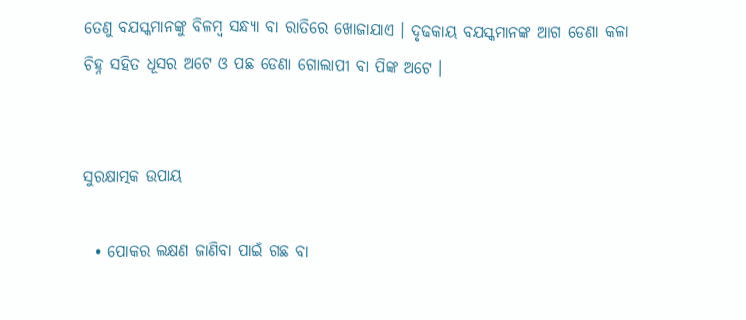ତେଣୁ ବଯସ୍କମାନଙ୍କୁ ବିଳମ୍ବ ସନ୍ଧ୍ୟା ବା ରାତିରେ ଖୋଜାଯାଏ । ଦୃଢକାୟ ବଯସ୍କମାନଙ୍କ ଆଗ ଡେଣା କଳା ଚିହ୍ନ ସହିତ ଧୂସର ଅଟେ ଓ ପଛ ଡେଣା ଗୋଲାପୀ ବା ପିଙ୍କ ଅଟେ ।


ସୁରକ୍ଷାତ୍ମକ ଉପାୟ

  • ପୋକର ଲକ୍ଷଣ ଜାଣିବା ପାଇଁ ଗଛ ବା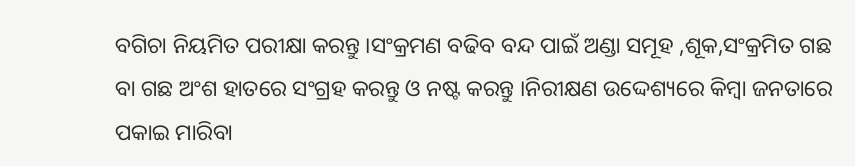ବଗିଚା ନିୟମିତ ପରୀକ୍ଷା କରନ୍ତୁ ।ସଂକ୍ରମଣ ବଢିବ ବନ୍ଦ ପାଇଁ ଅଣ୍ଡା ସମୂହ ,ଶୂକ,ସଂକ୍ରମିତ ଗଛ ବା ଗଛ ଅଂଶ ହାତରେ ସଂଗ୍ରହ କରନ୍ତୁ ଓ ନଷ୍ଟ କରନ୍ତୁ ।ନିରୀକ୍ଷଣ ଉଦ୍ଦେଶ୍ୟରେ କିମ୍ବା ଜନତାରେ ପକାଇ ମାରିବା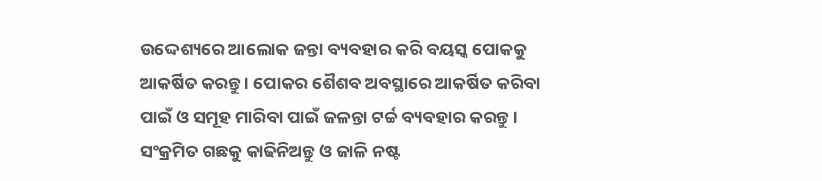ଉଦ୍ଦେଶ୍ୟରେ ଆଲୋକ ଜନ୍ତା ବ୍ୟବହାର କରି ବୟସ୍କ ପୋକକୁ ଆକର୍ଷିତ କରନ୍ତୁ । ପୋକର ଶୈଶବ ଅବସ୍ଥାରେ ଆକର୍ଷିତ କରିବା ପାଇଁ ଓ ସମୂହ ମାରିବା ପାଇଁ ଜଳନ୍ତା ଟର୍ଚ୍ଚ ବ୍ୟବହାର କରନ୍ତୁ । ସଂକ୍ରମିତ ଗଛକୁ କାଢିନିଅନ୍ତୁ ଓ ଜାଳି ନଷ୍ଟ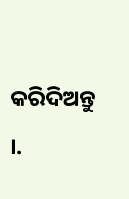କରିଦିଅନ୍ତୁ ।.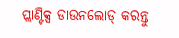ପ୍ଲାଣ୍ଟିକ୍ସ ଡାଉନଲୋଡ୍ କରନ୍ତୁ